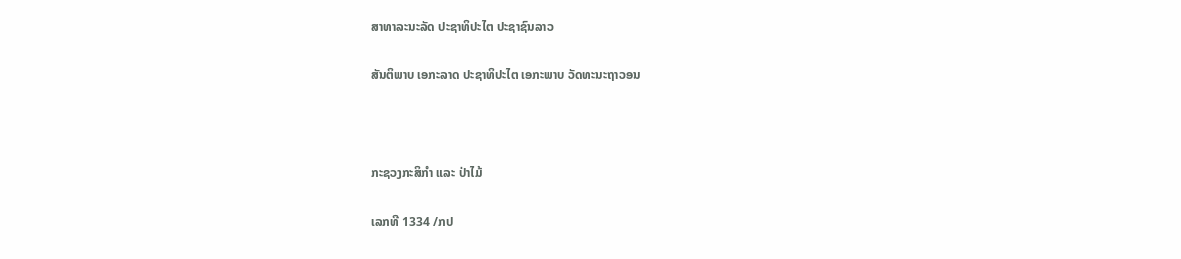ສາທາລະນະລັດ ປະຊາທິປະໄຕ ປະຊາຊົນລາວ

ສັນຕິພາບ ເອກະລາດ ປະຊາທິປະໄຕ ເອກະພາບ ວັດທະນະຖາວອນ



ກະຊວງກະສິກຳ ແລະ ປ່າໄມ້

ເລກທີ 1334 /ກປ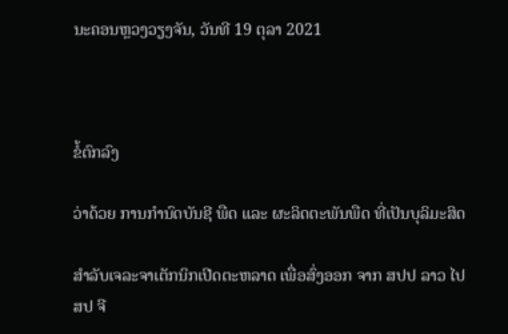ນະຄອນຫຼວງວຽງຈັນ, ວັນທີ 19 ຕຸລາ 2021



ຂໍ້ຕົກລົງ

ວ່າດ້ວຍ ການກຳນົດບັນຊີ ພືດ ແລະ ຜະລິດຕະພັນພືດ ທີ່ເປັນບຸລິມະສິດ

ສໍາລັບເຈລະຈາເຕັກນິກເປີດຕະຫລາດ ເພື່ອສົ່ງອອກ ຈາກ ສປປ ລາວ ໄປ ສປ ຈີ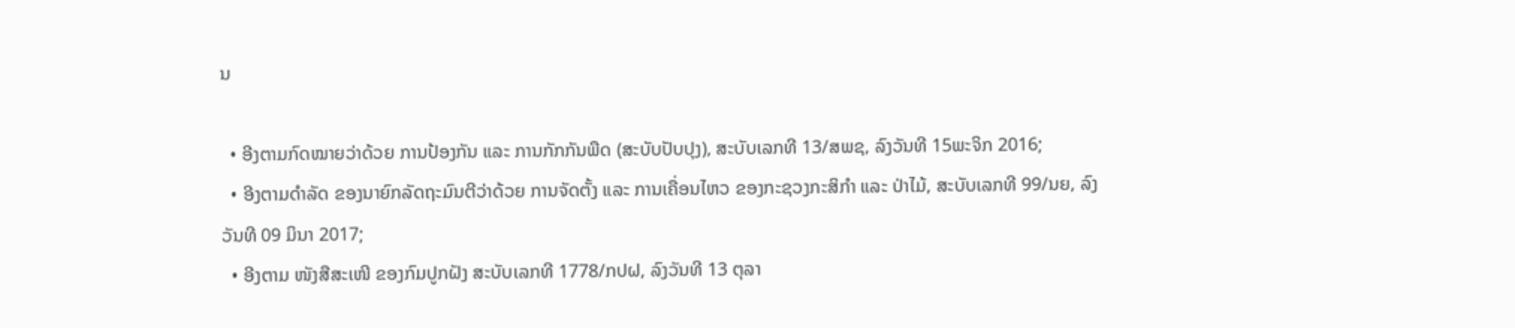ນ

  • ອີງຕາມກົດໝາຍວ່າດ້ວຍ ການປ້ອງກັນ ແລະ ການກັກກັນພືດ (ສະບັບປັບປຸງ), ສະບັບເລກທີ 13/ສພຊ, ລົງວັນທີ 15ພະຈິກ 2016;
  • ອີງຕາມດຳລັດ ຂອງນາຍົກລັດຖະມົນຕີວ່າດ້ວຍ ການຈັດຕັ້ງ ແລະ ການເຄື່ອນໄຫວ ຂອງກະຊວງກະສິກຳ ແລະ ປ່າໄມ້, ສະບັບເລກທີ 99/ນຍ, ລົງວັນທີ 09 ມິນາ 2017;
  • ອີງຕາມ ໜັງສືສະເໜີ ຂອງກົມປູກຝັງ ສະບັບເລກທີ 1778/ກປຝ, ລົງວັນທີ 13 ຕຸລາ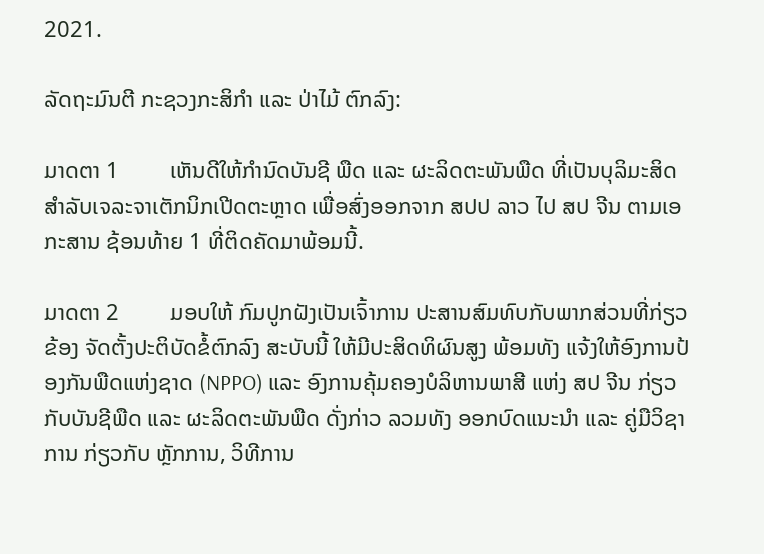2021.

ລັດຖະມົນຕີ ກະຊວງກະສິກຳ ແລະ ປ່າໄມ້ ຕົກລົງ:

ມາດຕາ 1         ເຫັນດີໃຫ້ກຳນົດບັນຊີ ພືດ ແລະ ຜະລິດຕະພັນພືດ ທີ່ເປັນບຸລິມະສິດ ສຳລັບເຈລະຈາເຕັກນິກເປີດຕະຫຼາດ ເພື່ອສົ່ງອອກຈາກ ສປປ ລາວ ໄປ ສປ ຈີນ ຕາມເອກະສານ ຊ້ອນທ້າຍ 1 ທີ່ຕິດຄັດມາພ້ອມນີ້.

ມາດຕາ 2         ມອບໃຫ້ ກົມປູກຝັງເປັນເຈົ້າການ ປະສານສົມທົບກັບພາກສ່ວນທີ່ກ່ຽວຂ້ອງ ຈັດຕັ້ງປະຕິບັດຂໍ້ຕົກລົງ ສະບັບນີ້ ໃຫ້ມີປະສິດທິຜົນສູງ ພ້ອມທັງ ແຈ້ງໃຫ້ອົງການປ້ອງກັນພືດແຫ່ງຊາດ (NPPO) ແລະ ອົງການຄຸ້ມຄອງບໍລິຫານພາສີ ແຫ່ງ ສປ ຈີນ ກ່ຽວກັບບັນຊີພືດ ແລະ ຜະລິດຕະພັນພືດ ດັ່ງກ່າວ ລວມທັງ ອອກບົດແນະນຳ ແລະ ຄູ່ມືວິຊາການ ກ່ຽວກັບ ຫຼັກການ, ວິທີການ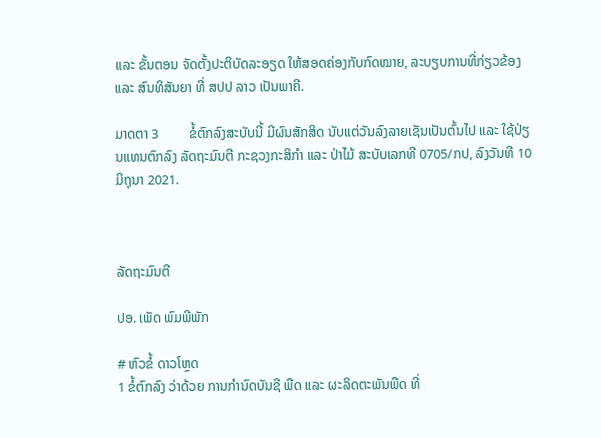ແລະ ຂັ້ນຕອນ ຈັດຕັ້ງປະຕິບັດລະອຽດ ໃຫ້ສອດຄ່ອງກັບກົດໝາຍ, ລະບຽບການທີ່ກ່ຽວຂ້ອງ ແລະ ສົນທິສັນຍາ ທີ່ ສປປ ລາວ ເປັນພາຄີ.

ມາດຕາ 3         ຂໍ້ຕົກລົງສະບັບນີ້ ມີຜົນສັກສິດ ນັບແຕ່ວັນລົງລາຍເຊັນເປັນຕົ້ນໄປ ແລະ ໃຊ້ປ່ຽນແທນຕົກລົງ ລັດຖະມົນຕີ ກະຊວງກະສິກຳ ແລະ ປ່າໄມ້ ສະບັບເລກທີ 0705/ກປ, ລົງວັນທີ 10 ມິຖຸນາ 2021.



ລັດຖະມົນຕີ

ປອ. ເພັດ ພົມພີພັກ

# ຫົວຂໍ້ ດາວໂຫຼດ
1 ຂໍ້ຕົກລົງ ວ່າດ້ວຍ ການກໍານົດບັນຊີ ພືດ ແລະ ຜະລິດຕະພັນພືດ ທີ່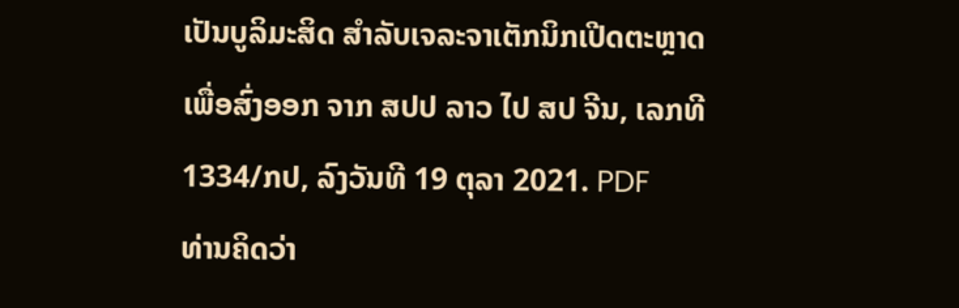ເປັນບູລິມະສິດ ສໍາລັບເຈລະຈາເຕັກນິກເປີດຕະຫຼາດ ເພື່ອສົ່ງອອກ ຈາກ ສປປ ລາວ ໄປ ສປ ຈີນ, ເລກທີ 1334/ກປ, ລົງວັນທີ 19 ຕຸລາ 2021. PDF
ທ່ານຄິດວ່າ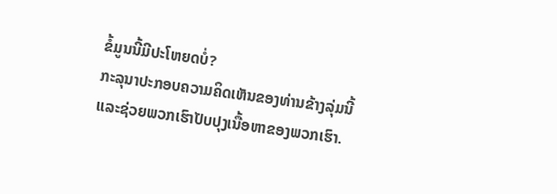ຂໍ້ມູນນີ້ມີປະໂຫຍດບໍ່?
ກະລຸນາປະກອບຄວາມຄິດເຫັນຂອງທ່ານຂ້າງລຸ່ມນີ້ ແລະຊ່ວຍພວກເຮົາປັບປຸງເນື້ອຫາຂອງພວກເຮົາ.